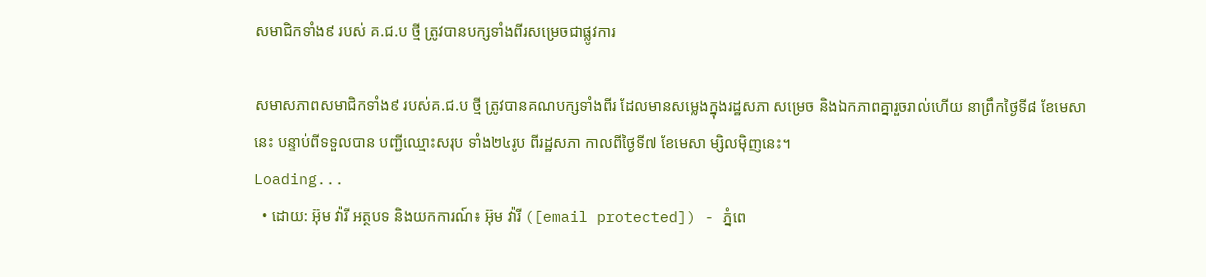សមាជិកទាំង៩ របស់ គ.ជ.ប ថ្មី ត្រូវបានបក្សទាំងពីរសម្រេចជាផ្លូវការ

សមាសភាពសមាជិកទាំង៩ របស់គ.ជ.ប ថ្មី ត្រូវបានគណបក្សទាំងពីរ ដែលមានសម្លេងក្នុងរដ្ឋសភា សម្រេច និងឯកភាពគ្នារួចរាល់ហើយ នាព្រឹកថ្ងៃទី៨ ខែមេសានេះ បន្ទាប់ពីទទួលបាន បញ្ជីឈ្មោះសរុប ទាំង២៤រូប ពីរដ្ឋសភា កាលពីថ្ងៃទី៧ ខែមេសា ម្សិលម៉ិញនេះ។
Loading...
  • ដោយ: អ៊ុម វ៉ារី អត្ថបទ និងយកការណ៍៖ អ៊ុម វ៉ារី ([email protected]) - ភ្នំពេ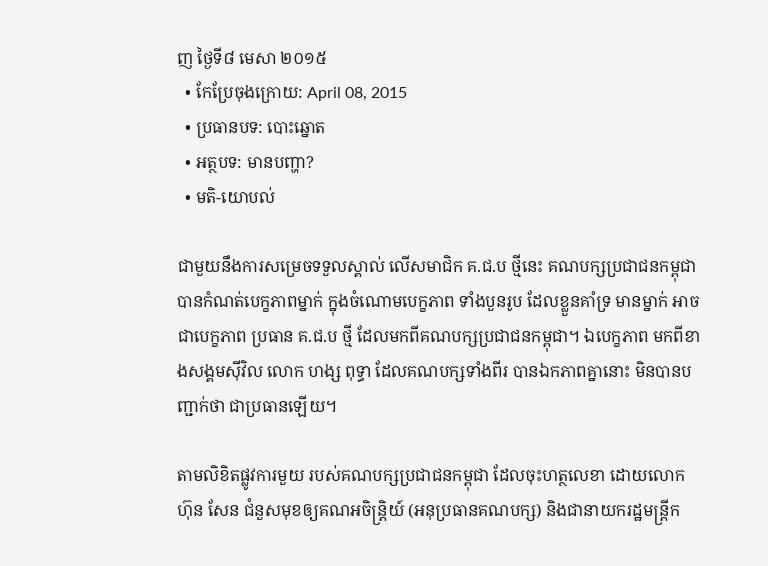ញ ថ្ងៃទី៨ មេសា ២០១៥
  • កែប្រែចុងក្រោយ: April 08, 2015
  • ប្រធានបទ: បោះឆ្នោត
  • អត្ថបទ: មានបញ្ហា?
  • មតិ-យោបល់

ជាមួយនឹងការសម្រេចទទួលស្គាល់ លើសមាជិក គ.ជ.ប ថ្មីនេះ គណបក្សប្រជាជនកម្ពុជា បានកំណត់បេក្ខភាពម្នាក់ ក្នុងចំណោមបេក្ខភាព ទាំងបួនរូប ដែលខ្លួនគាំទ្រ មានម្នាក់ អាចជាបេក្ខភាព ប្រធាន គ.ជ.ប ថ្មី ដែលមកពីគណបក្សប្រជាជនកម្ពុជា។ ឯបេក្ខភាព មកពីខាងសង្គមស៊ីវិល លោក ហង្ស ពុទ្ធា ដែលគណបក្សទាំងពីរ បានឯកភាពគ្នានោះ មិនបានបញ្ជាក់ថា ជាប្រធានឡើយ។

តាមលិខិតផ្លូវការមួយ របស់គណបក្សប្រជាជនកម្ពុជា ដែលចុះហត្ថលេខា ដោយលោក ហ៊ុន សែន ជំនួសមុខឲ្យគណអចិន្ត្រិយ៍ (អនុប្រធានគណបក្ស) និងជានាយករដ្ឋមន្រ្តីក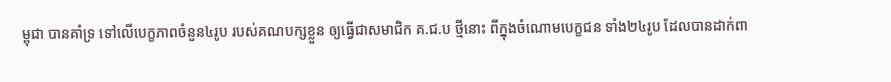ម្ពុជា បានគាំទ្រ ទៅលើបេក្ខភាពចំនួន៤រូប របស់គណបក្សខ្លួន ឲ្យធ្វើជាសមាជិក គ.ជ.ប ថ្មីនោះ ពីក្នុងចំណោមបេក្ខជន ទាំង២៤រូប ដែលបានដាក់ពា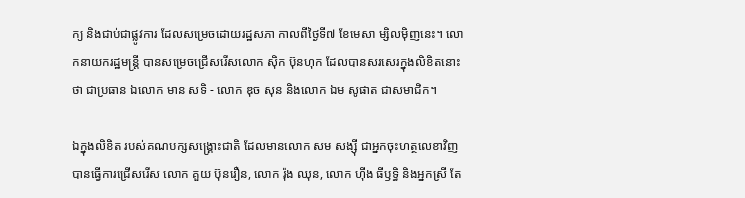ក្យ និងជាប់ជាផ្លូវការ ដែលសម្រេចដោយរដ្ឋសភា កាលពីថ្ងៃទី៧ ខែមេសា ម្សិលម៉ិញនេះ។ លោកនាយករដ្ឋមន្រ្តី បានសម្រេចជ្រើសរើសលោក ស៊ិក ប៊ុនហុក ដែលបានសរសេរក្នុងលិខិតនោះថា ជាប្រធាន ឯលោក មាន សទិ - លោក ឌុច សុន និងលោក ឯម សូផាត ជាសមាជិក។

ឯក្នុងលិខិត របស់គណបក្សសង្គ្រោះជាតិ ដែលមានលោក សម សង្ស៊ី ជាអ្នកចុះហត្ថលេខាវិញ បានធ្វើការជ្រើសរើស លោក គួយ ប៊ុនរឿន, លោក រ៉ុង ឈុន, លោក ហ៊ីង ធីឫទ្ធិ និងអ្នកស្រី តែ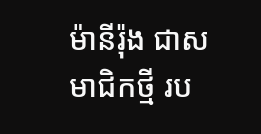ម៉ានីរ៉ុង ជាសមាជិកថ្មី រប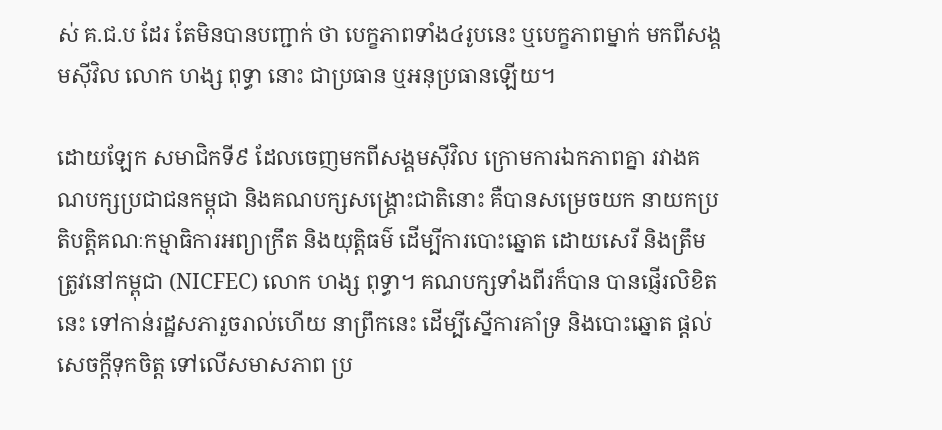ស់ គ.ជ.ប ដែរ តែមិនបានបញ្ជាក់ ថា បេក្ខភាពទាំង៤រូបនេះ ឬបេក្ខភាពម្នាក់ មកពីសង្គមស៊ីវិល លោក ហង្ស ពុទ្ធា នោះ ជាប្រធាន ឬអនុប្រធានឡើយ។

ដោយឡែក សមាជិកទី៩ ដែលចេញមកពីសង្គមស៊ីវិល ក្រោមការឯកភាពគ្នា រវាងគណបក្សប្រជាជនកម្ពុជា និងគណបក្សសង្គ្រោះជាតិនោះ គឺបានសម្រេចយក នាយកប្រតិបត្តិគណៈកម្មាធិការអព្យាក្រឹត និងយុត្តិធម៌ ដើម្បីការបោះឆ្នោត ដោយសេរី និងត្រឹមត្រូវនៅកម្ពុជា (NICFEC) លោក ហង្ស ពុទ្ធា។ គណបក្សទាំងពីរក៏បាន បានផ្ញើរលិខិតនេះ ទៅកាន់រដ្ឋសភារួចរាល់ហើយ នាព្រឹកនេះ ដើម្បីស្នើការគាំទ្រ និងបោះឆ្នោត ផ្តល់សេចក្តីទុកចិត្ត ទៅលើសមាសភាព ប្រ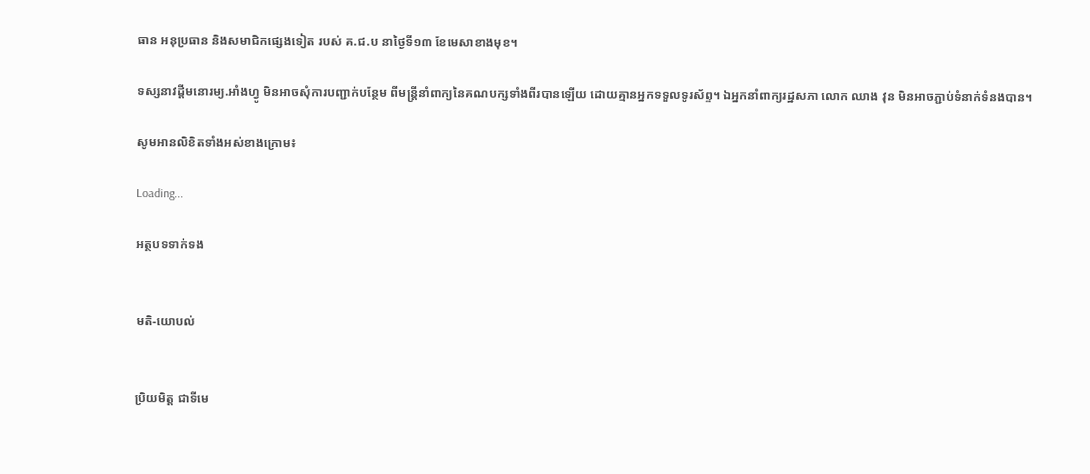ធាន អនុប្រធាន និងសមាជិកផ្សេងទៀត របស់ គ.ជ.ប នាថ្ងៃទី១៣ ខែមេសាខាងមុខ។

ទស្សនាវដ្តីមនោរម្យ.អាំងហ្វូ មិនអាចសុំការបញ្ជាក់បន្ថែម ពីមន្រ្តីនាំពាក្យនៃគណបក្សទាំងពីរបានឡើយ ដោយគ្មានអ្នកទទួលទូរស័ព្ទ។ ឯអ្នកនាំពាក្យរដ្ឋសភា លោក ឈាង វុន មិនអាចភ្ជាប់ទំនាក់ទំនងបាន។

សូមអានលិខិតទាំងអស់ខាងក្រោម៖

Loading...

អត្ថបទទាក់ទង


មតិ-យោបល់


ប្រិយមិត្ត ជាទីមេ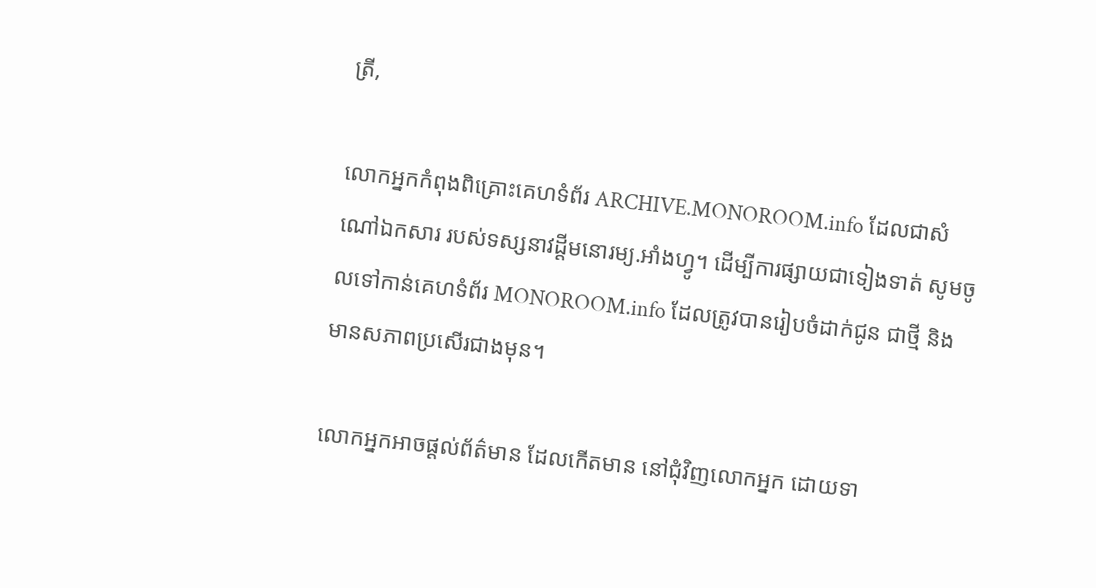ត្រី,

លោកអ្នកកំពុងពិគ្រោះគេហទំព័រ ARCHIVE.MONOROOM.info ដែលជាសំណៅឯកសារ របស់ទស្សនាវដ្ដីមនោរម្យ.អាំងហ្វូ។ ដើម្បីការផ្សាយជាទៀងទាត់ សូមចូលទៅកាន់គេហទំព័រ MONOROOM.info ដែលត្រូវបានរៀបចំដាក់ជូន ជាថ្មី និងមានសភាពប្រសើរជាងមុន។

លោកអ្នកអាចផ្ដល់ព័ត៌មាន ដែលកើតមាន នៅជុំវិញលោកអ្នក ដោយទា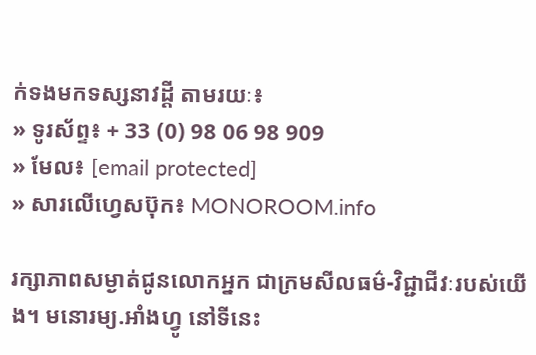ក់ទងមកទស្សនាវដ្ដី តាមរយៈ៖
» ទូរស័ព្ទ៖ + 33 (0) 98 06 98 909
» មែល៖ [email protected]
» សារលើហ្វេសប៊ុក៖ MONOROOM.info

រក្សាភាពសម្ងាត់ជូនលោកអ្នក ជាក្រមសីលធម៌-វិជ្ជាជីវៈរបស់យើង។ មនោរម្យ.អាំងហ្វូ នៅទីនេះ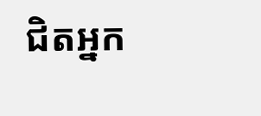ជិតអ្នក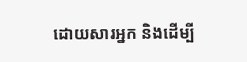ដោយសារអ្នក និងដើម្បី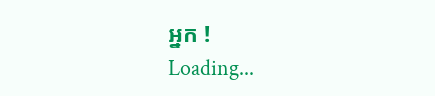អ្នក !
Loading...